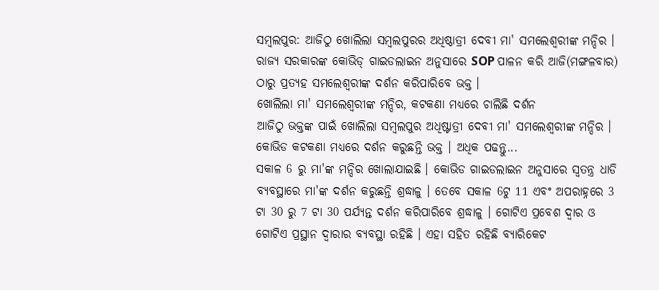ସମ୍ବଲପୁର: ଆଜିଠୁ ଖୋଲିଲା ସମ୍ବଲପୁରର ଅଧିଷ୍ଠାତ୍ରୀ ଦେବୀ ମା' ସମଲେଶ୍ୱରୀଙ୍କ ମନ୍ଦିର । ରାଜ୍ଯ ସରକାରଙ୍କ କୋଭିଡ୍ ଗାଇଡଲାଇନ ଅନୁସାରେ SOP ପାଳନ କରି ଆଜି(ମଙ୍ଗଳବାର) ଠାରୁ ପ୍ରତ୍ୟହ ସମଲେଶ୍ବରୀଙ୍କ ଦର୍ଶନ କରିପାରିବେ ଭକ୍ତ ।
ଖୋଲିଲା ମା' ସମଲେଶ୍ୱରୀଙ୍କ ମନ୍ଦିର, କଟକଣା ମଧ୍ୟରେ ଚାଲିଛି ଦର୍ଶନ
ଆଜିଠୁ ଭକ୍ତଙ୍କ ପାଇଁ ଖୋଲିଲା ସମ୍ବଲପୁର ଅଧିଷ୍ଟାତ୍ରୀ ଦେବୀ ମା' ସମଲେଶ୍ୱରୀଙ୍କ ମନ୍ଦିର । କୋଭିଡ କଟକଣା ମଧ୍ୟରେ ଦର୍ଶନ କରୁଛନ୍ତି ଭକ୍ତ । ଅଧିକ ପଢନ୍ତୁ...
ସକାଳ 6 ରୁ ମା'ଙ୍କ ମନ୍ଦିର ଖୋଲାଯାଇଛି । କୋଭିଡ ଗାଇଡଲାଇନ ଅନୁସାରେ ସ୍ୱତନ୍ତ୍ର ଧାଡି ବ୍ୟବସ୍ଥାରେ ମା'ଙ୍କ ଦର୍ଶନ କରୁଛନ୍ତି ଶ୍ରଦ୍ଧାଳୁ । ତେବେ ସକାଳ 6ଟୁ 11 ଏବଂ ଅପରାହ୍ନରେ 3 ଟା 30 ରୁ 7 ଟା 30 ପର୍ଯ୍ୟନ୍ତ ଦର୍ଶନ କରିପାରିବେ ଶ୍ରଦ୍ଧାଳୁ । ଗୋଟିଏ ପ୍ରବେଶ ଦ୍ଵାର ଓ ଗୋଟିଏ ପ୍ରସ୍ଥାନ ଦ୍ୱାରାର ବ୍ୟବସ୍ଥା ରହିଛି । ଏହା ସହିତ ରହିଛି ବ୍ୟାରିକେଟ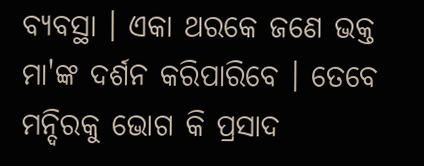ବ୍ୟବସ୍ଥା । ଏକା ଥରକେ ଜଣେ ଭକ୍ତ ମା'ଙ୍କ ଦର୍ଶନ କରିପାରିବେ । ତେବେ ମନ୍ଦିରକୁ ଭୋଗ କି ପ୍ରସାଦ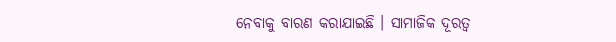ନେବାକୁ ବାରଣ କରାଯାଇଛି । ସାମାଜିକ ଦୂରତ୍ୱ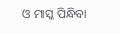ଓ ମାସ୍କ ପିନ୍ଧିବା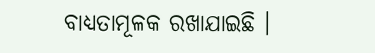ବାଧ୍ୟତାମୂଳକ ରଖାଯାଇଛି ।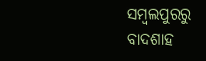ସମ୍ବଲପୁରରୁ ବାଦଶାହ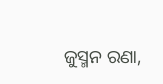ଜୁସ୍ମନ ରଣା,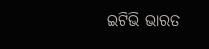ଇଟିଭି ଭାରତ